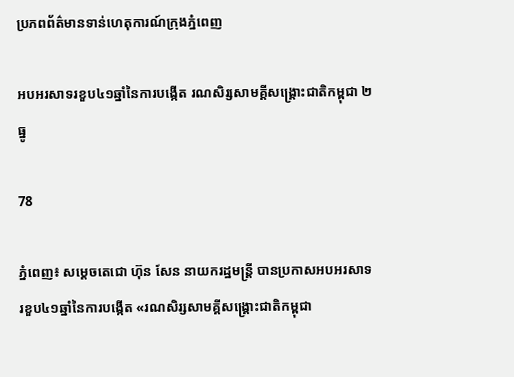ប្រភពព័ត៌មានទាន់ហេតុការណ៍ក្រុងភ្នំពេញ

អបអរសាទរខួប៤១ឆ្នាំនៃការបង្កើត រណសិរ្សសាមគ្គីសង្រ្គោះជាតិកម្ពុជា ២ធ្នូ

78

ភ្នំពេញ៖ សម្តេចតេជោ ហ៊ុន សែន នាយករដ្ឋមន្រ្តី បានប្រកាសអបអរសាទរខួប៤១ឆ្នាំនៃការបង្កើត «រណសិរ្សសាមគ្គីសង្រ្គោះជាតិកម្ពុជា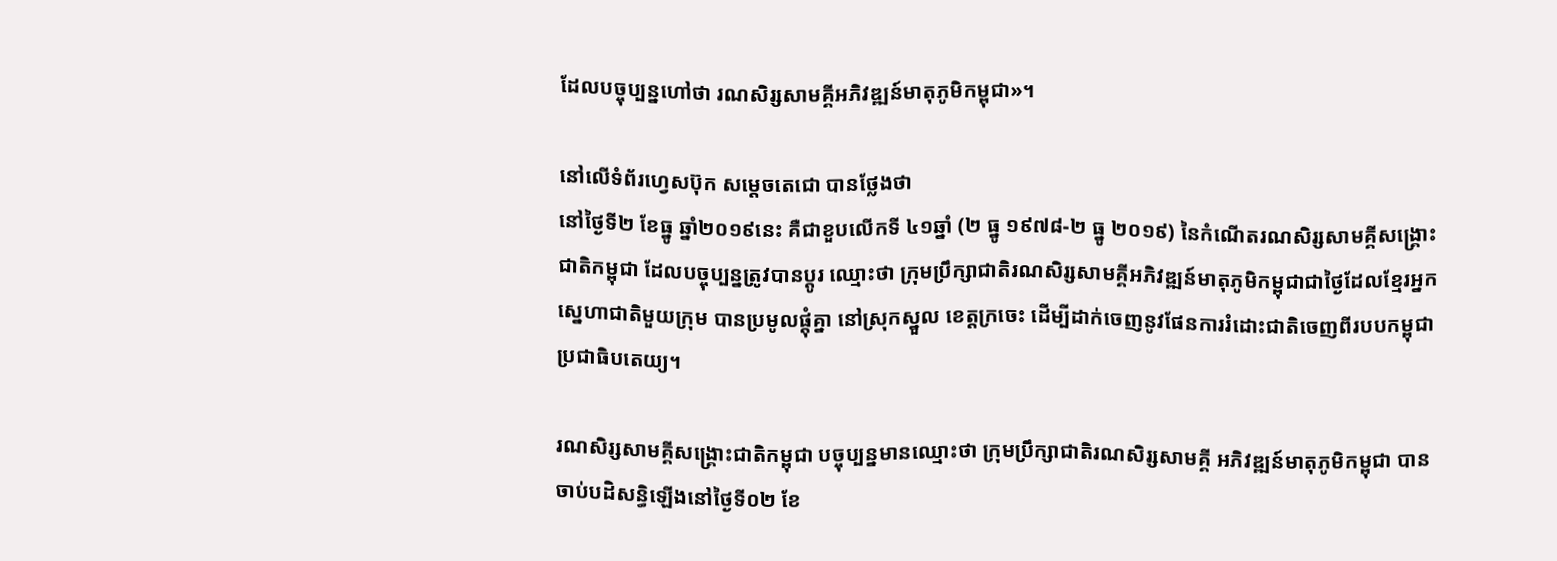ដែលបច្ចុប្បន្នហៅថា រណសិរ្សសាមគ្គីអភិវឌ្ឍន៍មាតុភូមិកម្ពុជា»។

នៅលើទំព័រហ្វេសប៊ុក សម្តេចតេជោ បានថ្លែងថា
នៅថ្ងៃទី២ ខែធ្នូ ឆ្នាំ២០១៩នេះ គឺជាខួបលើកទី ៤១ឆ្នាំ (២ ធ្នូ ១៩៧៨-២ ធ្នូ ២០១៩) នៃកំណើតរណសិរ្សសាមគ្គីសង្រ្គោះជាតិកម្ពុជា ដែលបច្ចុប្បន្នត្រូវបានប្តូរ ឈ្មោះថា ក្រុមប្រឹក្សាជាតិរណសិរ្សសាមគ្គីអភិវឌ្ឍន៍មាតុភូមិកម្ពុជាជាថ្ងៃដែលខ្មែរអ្នកស្នេហាជាតិមួយក្រុម បានប្រមូលផ្តុំគ្នា នៅស្រុកស្នួល ខេត្តក្រចេះ ដើម្បីដាក់ចេញនូវផែនការរំដោះជាតិចេញពីរបបកម្ពុជាប្រជាធិបតេយ្យ។

រណសិរ្សសាមគ្គីសង្រ្គោះជាតិកម្ពុជា បច្ចុប្បន្នមានឈ្មោះថា ក្រុមប្រឹក្សាជាតិរណសិរ្សសាមគ្គី អភិវឌ្ឍន៍មាតុភូមិកម្ពុជា បានចាប់បដិសន្ធិឡើងនៅថ្ងៃទី០២ ខែ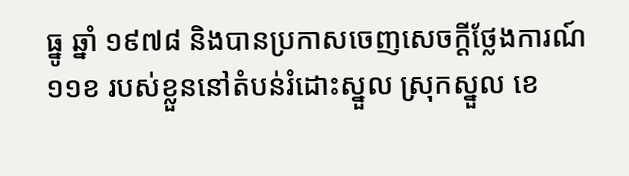ធ្នូ ឆ្នាំ ១៩៧៨ និងបានប្រកាសចេញសេចក្តីថ្លែងការណ៍ ១១ខ របស់ខ្លួននៅតំបន់រំដោះស្នួល ស្រុកស្នួល ខេ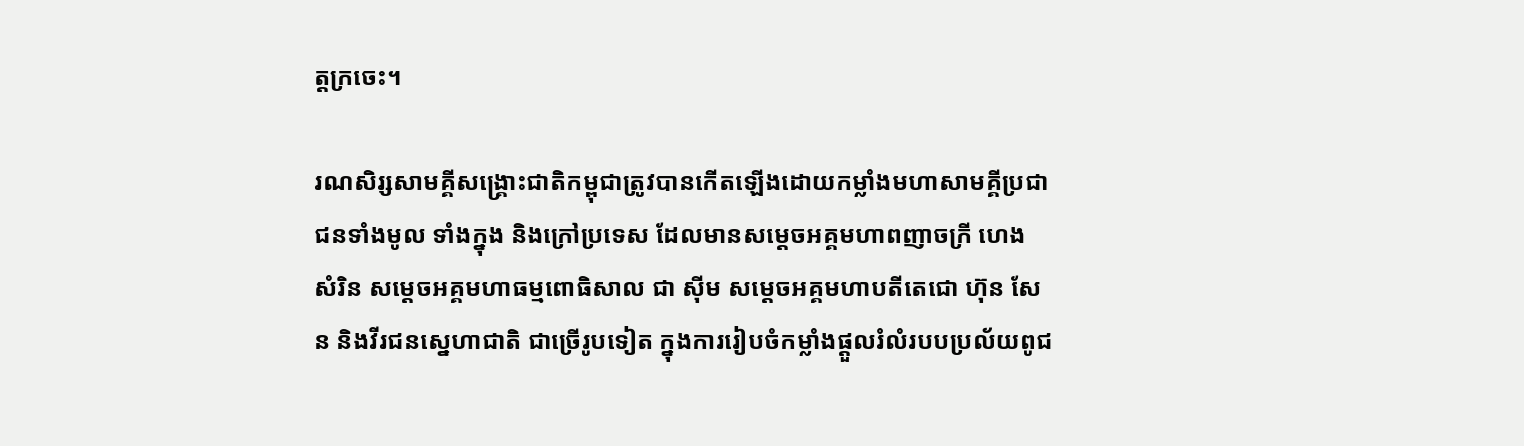ត្តក្រចេះ។

រណសិរ្សសាមគ្គីសង្រ្គោះជាតិកម្ពុជាត្រូវបានកើតឡើងដោយកម្លាំងមហាសាមគ្គីប្រជាជនទាំងមូល ទាំងក្នុង និងក្រៅប្រទេស ដែលមានសម្តេចអគ្គមហាពញាចក្រី ហេង សំរិន សម្តេចអគ្គមហាធម្មពោធិសាល ជា ស៊ីម សម្តេចអគ្គមហាបតីតេជោ ហ៊ុន សែន និងវីរជនស្នេហាជាតិ ជាច្រើរូបទៀត ក្នុងការរៀបចំកម្លាំងផ្ដួលរំលំរបបប្រល័យពូជ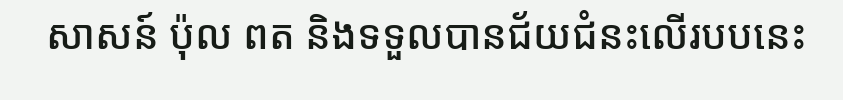សាសន៍ ប៉ុល ពត និងទទួលបានជ័យជំនះលើរបបនេះ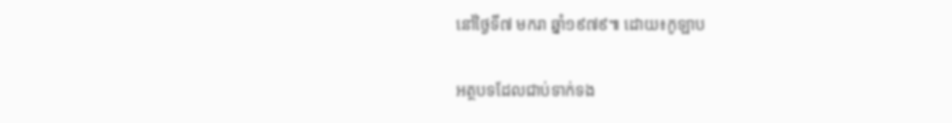នៅថ្ងៃទី៧ មករា ឆ្នាំ១៩៧៩៕ ដោយ៖កូឡាប

អត្ថបទដែលជាប់ទាក់ទង